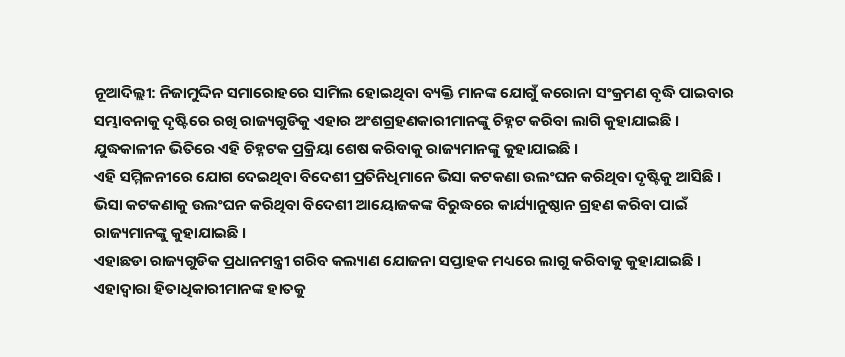ନୂଆଦିଲ୍ଲୀ: ନିଜାମୁଦ୍ଦିନ ସମାରୋହରେ ସାମିଲ ହୋଇଥିବା ବ୍ୟକ୍ତି ମାନଙ୍କ ଯୋଗୁଁ କରୋନା ସଂକ୍ରମଣ ବୃଦ୍ଧି ପାଇବାର ସମ୍ଭାବନାକୁ ଦୃଷ୍ଟିରେ ରଖି ରାଜ୍ୟଗୁଡିକୁ ଏହାର ଅଂଶଗ୍ରହଣକାରୀମାନଙ୍କୁ ଚିହ୍ନଟ କରିବା ଲାଗି କୁହାଯାଇଛି ।
ଯୁଦ୍ଧକାଳୀନ ଭିତିରେ ଏହି ଚିହ୍ନଟକ ପ୍ରକ୍ରିୟା ଶେଷ କରିବାକୁ ରାଜ୍ୟମାନଙ୍କୁ କୁହାଯାଇଛି ।
ଏହି ସମ୍ମିଳନୀରେ ଯୋଗ ଦେଇଥିବା ବିଦେଶୀ ପ୍ରତିନିଧିମାନେ ଭିସା କଟକଣା ଉଲଂଘନ କରିଥିବା ଦୃଷ୍ଟିକୁ ଆସିଛି । ଭିସା କଟକଣାକୁ ଉଲଂଘନ କରିଥିବା ବିଦେଶୀ ଆୟୋଜକଙ୍କ ବିରୁଦ୍ଧରେ କାର୍ଯ୍ୟାନୁଷ୍ଠାନ ଗ୍ରହଣ କରିବା ପାଇଁ ରାଜ୍ୟମାନଙ୍କୁ କୁହାଯାଇଛି ।
ଏହାଛଡା ରାଜ୍ୟଗୁଡିକ ପ୍ରଧାନମନ୍ତ୍ରୀ ଗରିବ କଲ୍ୟାଣ ଯୋଜନା ସପ୍ତାହକ ମଧ୍ୟରେ ଲାଗୁ କରିବାକୁ କୁହାଯାଇଛି । ଏହାଦ୍ୱାରା ହିତାଧିକାରୀମାନଙ୍କ ହାତକୁ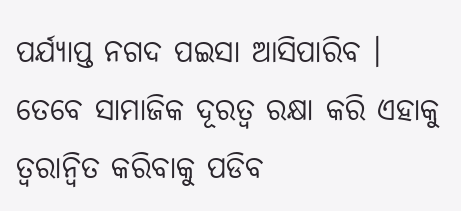ପର୍ଯ୍ୟାପ୍ତ ନଗଦ ପଇସା ଆସିପାରିବ ।
ତେବେ ସାମାଜିକ ଦୂରତ୍ୱ ରକ୍ଷା କରି ଏହାକୁ ତ୍ୱରାନ୍ୱିତ କରିବାକୁ ପଡିବ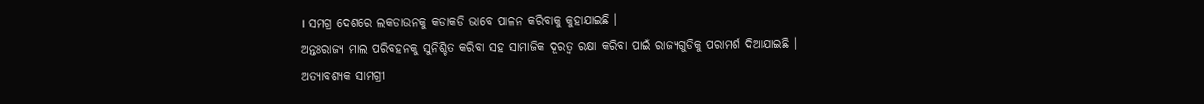। ସମଗ୍ର ଦେଶରେ ଲକଡାଉନକୁ କଡାକଡି ଭାବେ ପାଳନ କରିବାକୁ କୁହାଯାଇଛି ।
ଅନ୍ତଃରାଜ୍ୟ ମାଲ ପରିବହନକୁ ସୁନିଶ୍ଚିତ କରିବା ସହ ସାମାଜିକ ଦୂରତ୍ୱ ରକ୍ଷା କରିବା ପାଇଁ ରାଜ୍ୟଗୁଡିକୁ ପରାମର୍ଶ ଦିଆଯାଇଛି ।
ଅତ୍ୟାବଶ୍ୟକ ସାମଗ୍ରୀ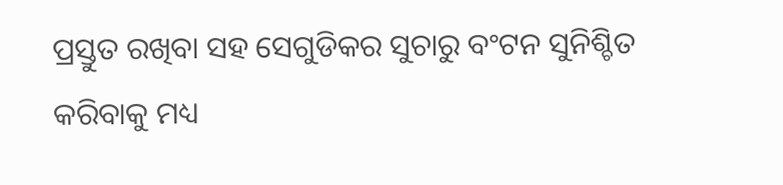ପ୍ରସ୍ତୁତ ରଖିବା ସହ ସେଗୁଡିକର ସୁଚାରୁ ବଂଟନ ସୁନିଶ୍ଚିତ କରିବାକୁ ମଧ୍ୟ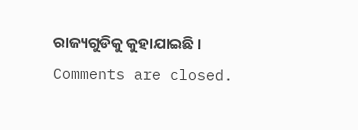ରାଜ୍ୟଗୁଡିକୁ କୁହାଯାଇଛି ।
Comments are closed.